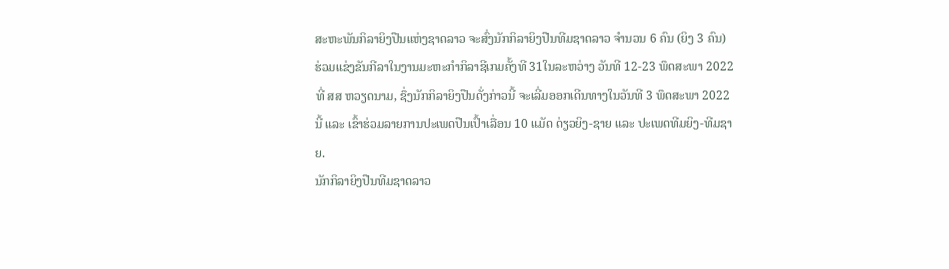ສະຫະພັນກິລາຍິງປືນແຫ່ງຊາດລາວ ຈະສົ່ງນັກກິລາຍິງປືນທີມຊາດລາວ ຈຳນວນ 6 ຄົນ (ຍິງ 3 ຄົນ) ຮ່ວມແຂ່ງຂັນກີລາໃນງານມະຫະກຳກິລາຊີເກມຄັ້ງທີ 31ໃນລະຫວ່າງ ວັນທີ 12-23 ພຶດສະພາ 2022 ທີ່ ສສ ຫວຽດນາມ, ຊຶ່ງນັກກິລາຍິງປືນດັ່ງກ່າວນີ້ ຈະເລີ່ມອອກເດີນທາງໃນວັນທີ 3 ພຶດສະພາ 2022 ນີ້ ແລະ ເຂົ້າຮ່ວມລາຍການປະເພດປືນເປົ້າເລື່ອນ 10 ແມັດ ດ່ຽວຍິງ-ຊາຍ ແລະ ປະເພດທີມຍິງ-ທີມຊາຍ.
ນັກກິລາຍິງປືນທີມຊາດລາວ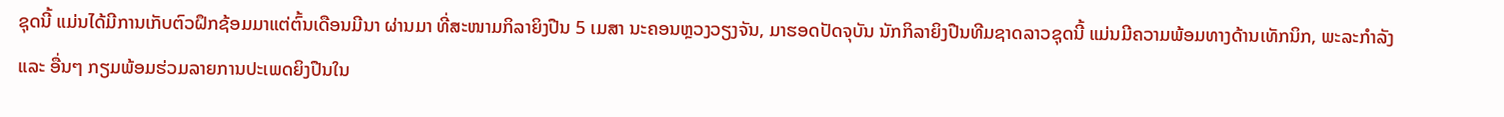ຊຸດນີ້ ແມ່ນໄດ້ມີການເກັບຕົວຝຶກຊ້ອມມາແຕ່ຕົ້ນເດືອນມີນາ ຜ່ານມາ ທີ່ສະໜາມກິລາຍິງປືນ 5 ເມສາ ນະຄອນຫຼວງວຽງຈັນ, ມາຮອດປັດຈຸບັນ ນັກກິລາຍິງປືນທີມຊາດລາວຊຸດນີ້ ແມ່ນມີຄວາມພ້ອມທາງດ້ານເທັກນິກ, ພະລະກຳລັງ ແລະ ອື່ນໆ ກຽມພ້ອມຮ່ວມລາຍການປະເພດຍິງປືນໃນ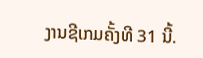ງານຊີເກມຄັ້ງທີ 31 ນີ້.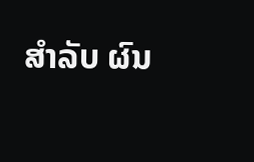ສໍາລັບ ຜົນ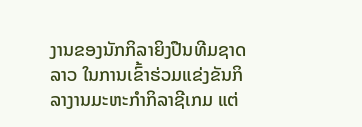ງານຂອງນັກກິລາຍິງປືນທີມຊາດລາວ ໃນການເຂົ້າຮ່ວມແຂ່ງຂັນກິລາງານມະຫະກຳກິລາຊີເກມ ແຕ່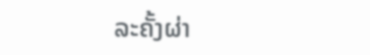ລະຄັ້ງຜ່າ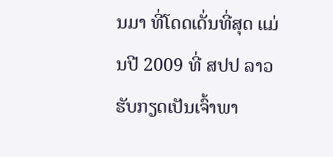ນມາ ທີ່ໂດດເດັ່ນທີ່ສຸດ ແມ່ນປີ 2009 ທີ່ ສປປ ລາວ ຮັບກຽດເປັນເຈົ້າພາ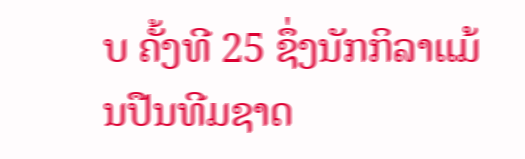ບ ຄັ້ງທີ 25 ຊຶ່ງນັກກິລາແມ້ນປືນທີມຊາດ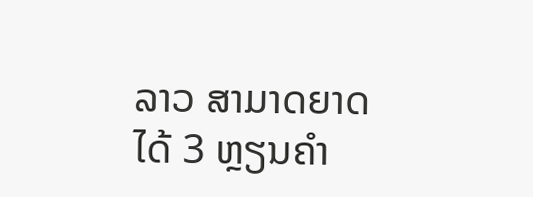ລາວ ສາມາດຍາດໄດ້ 3 ຫຼຽນຄຳ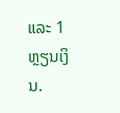ແລະ 1 ຫຼຽນເງິນ.